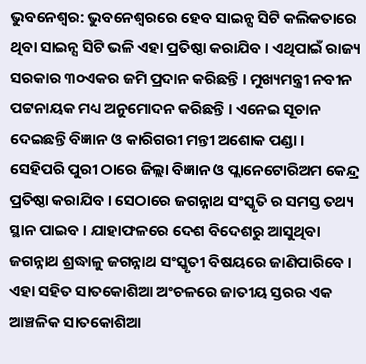ଭୁବନେଶ୍ୱର: ଭୁବନେଶ୍ୱରରେ ହେବ ସାଇନ୍ସ ସିଟି କଲିକତାରେ ଥିବା ସାଇନ୍ସ ସିଟି ଭଳି ଏହା ପ୍ରତିଷ୍ଠା କରାଯିବ । ଏଥିପାଇଁ ରାଜ୍ୟ ସରକାର ୩୦ଏକର ଜମି ପ୍ରଦାନ କରିଛନ୍ତି । ମୁଖ୍ୟମନ୍ତ୍ରୀ ନବୀନ ପଟ୍ଟନାୟକ ମଧ୍ୟ ଅନୁମୋଦନ କରିଛନ୍ତି । ଏନେଇ ସୂଚାନ ଦେଇଛନ୍ତି ବିଜ୍ଞାନ ଓ କାରିଗରୀ ମନ୍ତୀ ଅଶୋକ ପଣ୍ଡା ।
ସେହିପରି ପୁରୀ ଠାରେ ଜିଲ୍ଲା ବିଜ୍ଞାନ ଓ ପ୍ଲାନେଟୋରିଅମ କେନ୍ଦ୍ର ପ୍ରତିଷ୍ଠା କରାଯିବ । ସେଠାରେ ଜଗନ୍ନାଥ ସଂସ୍କୃତି ର ସମସ୍ତ ତଥ୍ୟ ସ୍ଥାନ ପାଇବ । ଯାହାଫଳରେ ଦେଶ ବିଦେଶରୁ ଆସୁଥିବା ଜଗନ୍ନାଥ ଶ୍ରଦ୍ଧାଳୁ ଜଗନ୍ନାଥ ସଂସ୍କୃତୀ ବିଷୟରେ ଜାଣିପାରିବେ ।
ଏହା ସହିତ ସାତକୋଶିଆ ଅଂଚଳରେ ଜାତୀୟ ସ୍ତରର ଏକ ଆଞ୍ଚଳିକ ସାତକୋଶିଆ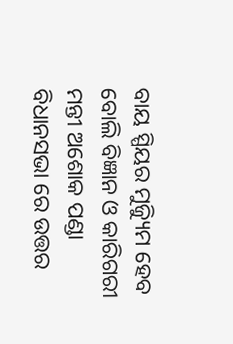ବାୟ ସ୍ପିୟର ମୁଜ୍ୟିୁମ ହେବ ବୋଲି ବିଜ୍ଞାନ ଓ କାରିଗରୀ ମନ୍ତୀ ଅଶୋକ ପଣ୍ଡା ବିଧାନସଭା ରେ ଉତ୍ତର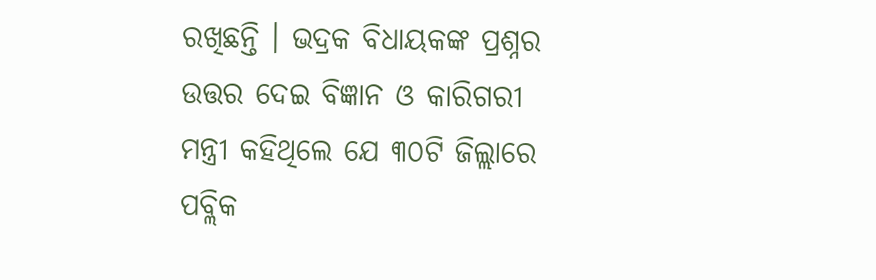ରଖିଛନ୍ତି । ଭଦ୍ରକ ବିଧାୟକଙ୍କ ପ୍ରଶ୍ନର ଉତ୍ତର ଦେଇ ବିଜ୍ଞାନ ଓ କାରିଗରୀ ମନ୍ତ୍ରୀ କହିଥିଲେ ଯେ ୩୦ଟି ଜିଲ୍ଲାରେ ପବ୍ଲିକ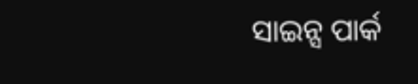ସାଇନ୍ସ ପାର୍କ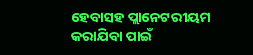ହେବାସହ ପ୍ଲାନେଟରୀୟମ କରାଯିବା ପାଇଁ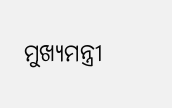ମୁଖ୍ୟମନ୍ତ୍ରୀ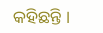କହିଛନ୍ତି ।